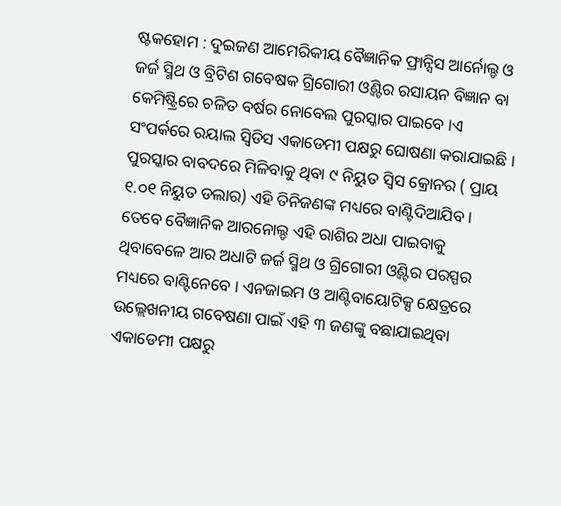ଷ୍ଟକହୋମ : ଦୁଇଜଣ ଆମେରିକୀୟ ବୈଜ୍ଞାନିକ ଫ୍ରାନ୍ସିସ ଆର୍ନୋଲ୍ଡ ଓ ଜର୍ଜ ସ୍ମିଥ ଓ ବ୍ରିଟିଶ ଗବେଷକ ଗ୍ରିଗୋରୀ ଓ୍ଵିଣ୍ଟର ରସାୟନ ବିଜ୍ଞାନ ବା କେମିଷ୍ଟ୍ରିରେ ଚଳିତ ବର୍ଷର ନୋବେଲ ପୁରସ୍କାର ପାଇବେ ।ଏ ସଂପର୍କରେ ରୟାଲ ସ୍ୱିଡିସ ଏକାଡେମୀ ପକ୍ଷରୁ ଘୋଷଣା କରାଯାଇଛି । ପୁରସ୍କାର ବାବଦରେ ମିଳିବାକୁ ଥିବା ୯ ନିୟୁତ ସ୍ୱିସ କ୍ରୋନର ( ପ୍ରାୟ ୧.୦୧ ନିୟୁତ ଡଲାର) ଏହି ତିନିଜଣଙ୍କ ମଧ୍ୟରେ ବାଣ୍ଟିଦିଆଯିବ । ତେବେ ବୈଜ୍ଞାନିକ ଆରନୋଲ୍ଡ ଏହି ରାଶିର ଅଧା ପାଇବାକୁ ଥିବାବେଳେ ଆର ଅଧାଟି ଜର୍ଜ ସ୍ମିଥ ଓ ଗ୍ରିଗୋରୀ ଓ୍ଵିଣ୍ଟର ପରସ୍ପର ମଧ୍ୟରେ ବାଣ୍ଟିନେବେ । ଏନଜାଇମ ଓ ଆଣ୍ଟିବାୟୋଟିକ୍ସ କ୍ଷେତ୍ରରେ ଉଲ୍ଲେଖନୀୟ ଗବେଷଣା ପାଇଁ ଏହି ୩ ଜଣଙ୍କୁ ବଛାଯାଇଥିବା ଏକାଡେମୀ ପକ୍ଷରୁ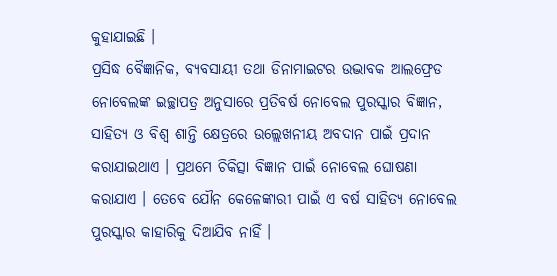କୁହାଯାଇଛି ।
ପ୍ରସିଦ୍ଧ ବୈଜ୍ଞାନିକ, ବ୍ୟବସାୟୀ ତଥା ଡିନାମାଇଟର ଉଦ୍ଭାବକ ଆଲଫ୍ରେଡ ନୋବେଲଙ୍କ ଇଚ୍ଛାପତ୍ର ଅନୁସାରେ ପ୍ରତିବର୍ଷ ନୋବେଲ ପୁରସ୍କାର ବିଜ୍ଞାନ, ସାହିତ୍ୟ ଓ ବିଶ୍ୱ ଶାନ୍ତି କ୍ଷେତ୍ରରେ ଉଲ୍ଲେଖନୀୟ ଅବଦାନ ପାଇଁ ପ୍ରଦାନ କରାଯାଇଥାଏ । ପ୍ରଥମେ ଚିକିତ୍ସା ବିଜ୍ଞାନ ପାଇଁ ନୋବେଲ ଘୋଷଣା କରାଯାଏ । ତେବେ ଯୌନ କେଳେଙ୍କାରୀ ପାଇଁ ଏ ବର୍ଷ ସାହିତ୍ୟ ନୋବେଲ ପୁରସ୍କାର କାହାରିକୁ ଦିଆଯିବ ନାହିଁ ।